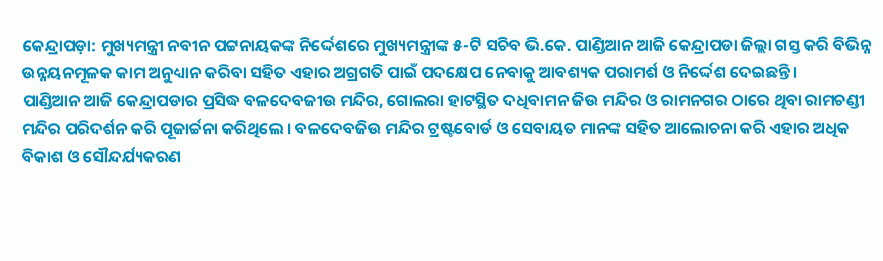କେନ୍ଦ୍ରାପଡ଼ା: ମୁଖ୍ୟମନ୍ତ୍ରୀ ନବୀନ ପଟ୍ଟନାୟକଙ୍କ ନିର୍ଦ୍ଦେଶରେ ମୁଖ୍ୟମନ୍ତ୍ରୀଙ୍କ ୫-ଟି ସଚିବ ଭି.କେ. ପାଣ୍ଡିଆନ ଆଜି କେନ୍ଦ୍ରାପଡା ଜିଲ୍ଲା ଗସ୍ତ କରି ବିଭିନ୍ନ ଉନ୍ନୟନମୂଳକ କାମ ଅନୁଧ୍ୟାନ କରିବା ସହିତ ଏହାର ଅଗ୍ରଗତି ପାଇଁ ପଦକ୍ଷେପ ନେବାକୁ ଆବଶ୍ୟକ ପରାମର୍ଶ ଓ ନିର୍ଦ୍ଦେଶ ଦେଇଛନ୍ତି ।
ପାଣ୍ଡିଆନ ଆଜି କେନ୍ଦ୍ରାପଡାର ପ୍ରସିଦ୍ଧ ବଳଦେବଜୀଉ ମନ୍ଦିର, ଗୋଲରା ହାଟସ୍ଥିତ ଦଧିବାମନ ଜିଉ ମନ୍ଦିର ଓ ରାମନଗର ଠାରେ ଥିବା ରାମଚଣ୍ଡୀ ମନ୍ଦିର ପରିଦର୍ଶନ କରି ପୂଜାର୍ଚ୍ଚନା କରିଥିଲେ । ବଳଦେବଜିଉ ମନ୍ଦିର ଟ୍ରଷ୍ଟବୋର୍ଡ ଓ ସେବାୟତ ମାନଙ୍କ ସହିତ ଆଲୋଚନା କରି ଏହାର ଅଧିକ ବିକାଶ ଓ ସୌନ୍ଦର୍ଯ୍ୟକରଣ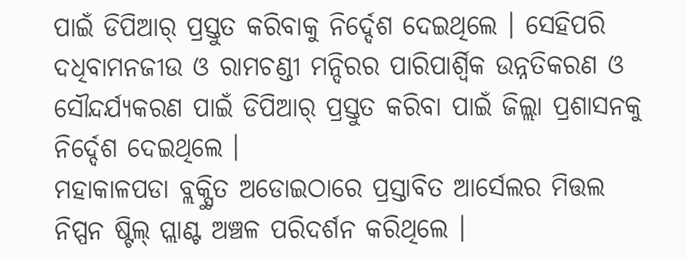ପାଇଁ ଡିପିଆର୍ ପ୍ରସ୍ତୁତ କରିବାକୁ ନିର୍ଦ୍ଦେଶ ଦେଇଥିଲେ । ସେହିପରି ଦଧିବାମନଜୀଉ ଓ ରାମଚଣ୍ଡୀ ମନ୍ଦିରର ପାରିପାର୍ଶ୍ବିକ ଉନ୍ନତିକରଣ ଓ ସୌନ୍ଦର୍ଯ୍ୟକରଣ ପାଇଁ ଡିପିଆର୍ ପ୍ରସ୍ତୁତ କରିବା ପାଇଁ ଜିଲ୍ଲା ପ୍ରଶାସନକୁ ନିର୍ଦ୍ଦେଶ ଦେଇଥିଲେ ।
ମହାକାଳପଡା ବ୍ଲକ୍ସ୍ଥିତ ଅଡୋଇଠାରେ ପ୍ରସ୍ତାବିତ ଆର୍ସେଲର ମିତ୍ତଲ ନିପ୍ପନ ଷ୍ଟିଲ୍ ପ୍ଲାଣ୍ଟ ଅଞ୍ଚଳ ପରିଦର୍ଶନ କରିଥିଲେ ।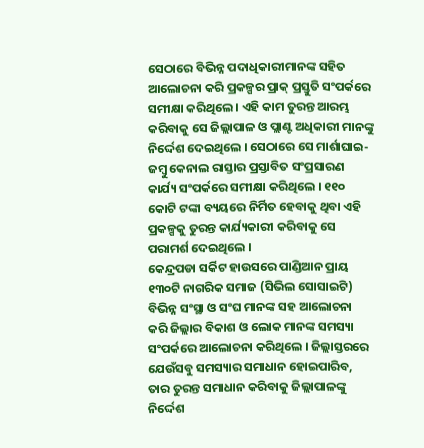ସେଠାରେ ବିଭିନ୍ନ ପଦାଧିକାରୀମାନଙ୍କ ସହିତ ଆଲୋଚନା କରି ପ୍ରକଳ୍ପର ପ୍ରାକ୍ ପ୍ରସ୍ତୁତି ସଂପର୍କରେ ସମୀକ୍ଷା କରିଥିଲେ । ଏହି କାମ ତୁରନ୍ତ ଆରମ୍ଭ କରିବାକୁ ସେ ଜିଲ୍ଲାପାଳ ଓ ପ୍ଲାଣ୍ଟ ଅଧିକାରୀ ମାନଙ୍କୁ ନିର୍ଦ୍ଦେଶ ଦେଇଥିଲେ । ସେଠାରେ ସେ ମାର୍ଶାଘାଇ-ଜମ୍ବୁ କେନାଲ ରାସ୍ତାର ପ୍ରସ୍ତାବିତ ସଂପ୍ରସାରଣ କାର୍ଯ୍ୟ ସଂପର୍କରେ ସମୀକ୍ଷା କରିଥିଲେ । ୧୧୦ କୋଟି ଟଙ୍କା ବ୍ୟୟରେ ନିର୍ମିତ ହେବାକୁ ଥିବା ଏହି ପ୍ରକଳ୍ପକୁ ତୁରନ୍ତ କାର୍ଯ୍ୟକାରୀ କରିବାକୁ ସେ ପରାମର୍ଶ ଦେଇଥିଲେ ।
କେନ୍ଦ୍ରପଡା ସର୍କିଟ ହାଉସରେ ପାଣ୍ଡିଆନ ପ୍ରାୟ ୧୩୦ଟି ନାଗରିକ ସମାଜ (ସିଭିଲ ସୋସାଇଟି) ବିଭିନ୍ନ ସଂସ୍ଥା ଓ ସଂଘ ମାନଙ୍କ ସହ ଆଲୋଚନା କରି ଜିଲ୍ଲାର ବିକାଶ ଓ ଲୋକ ମାନଙ୍କ ସମସ୍ୟା ସଂପର୍କରେ ଆଲୋଚନା କରିଥିଲେ । ଜିଲ୍ଲାସ୍ତରରେ ଯେଉଁସବୁ ସମସ୍ୟାର ସମାଧାନ ହୋଇପାରିବ, ତାର ତୁରନ୍ତ ସମାଧାନ କରିବାକୁ ଜିଲ୍ଲାପାଳଙ୍କୁ ନିର୍ଦ୍ଦେଶ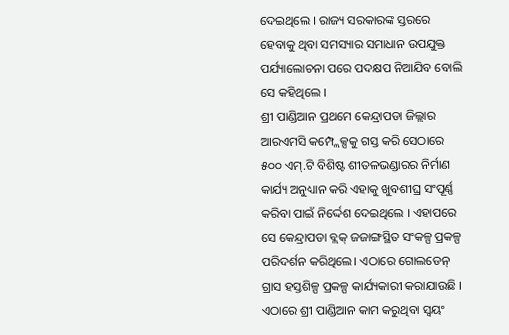ଦେଇଥିଲେ । ରାଜ୍ୟ ସରକାରଙ୍କ ସ୍ତରରେ ହେବାକୁ ଥିବା ସମସ୍ୟାର ସମାଧାନ ଉପଯୁକ୍ତ ପର୍ଯ୍ୟାଲୋଚନା ପରେ ପଦକ୍ଷପ ନିଆଯିବ ବୋଲି ସେ କହିଥିଲେ ।
ଶ୍ରୀ ପାଣ୍ଡିଆନ ପ୍ରଥମେ କେନ୍ଦ୍ରାପଡା ଜିଲ୍ଲାର ଆରଏମସି କମ୍ପ୍ଲେକ୍ସକୁ ଗସ୍ତ କରି ସେଠାରେ ୫୦୦ ଏମ୍.ଟି ବିଶିଷ୍ଟ ଶୀତଳଭଣ୍ଡାରର ନିର୍ମାଣ କାର୍ଯ୍ୟ ଅନୁଧ୍ୟାନ କରି ଏହାକୁ ଖୁବଶୀଘ୍ର ସଂପୂର୍ଣ୍ଣ କରିବା ପାଇଁ ନିର୍ଦ୍ଦେଶ ଦେଇଥିଲେ । ଏହାପରେ ସେ କେନ୍ଦ୍ରାପଡା ବ୍ଲକ୍ ଜଜାଙ୍ଗସ୍ଥିତ ସଂକଳ୍ପ ପ୍ରକଳ୍ପ ପରିଦର୍ଶନ କରିଥିଲେ। ଏଠାରେ ଗୋଲଡେନ୍ ଗ୍ରାସ ହସ୍ତଶିଳ୍ପ ପ୍ରକଳ୍ପ କାର୍ଯ୍ୟକାରୀ କରାଯାଉଛି । ଏଠାରେ ଶ୍ରୀ ପାଣ୍ଡିଆନ କାମ କରୁଥିବା ସ୍ବୟଂ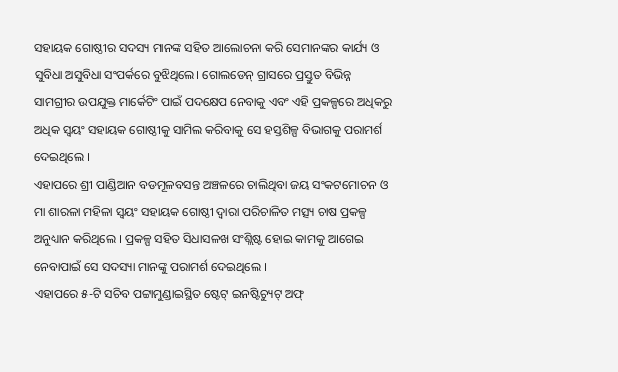ସହାୟକ ଗୋଷ୍ଠୀର ସଦସ୍ୟ ମାନଙ୍କ ସହିତ ଆଲୋଚନା କରି ସେମାନଙ୍କର କାର୍ଯ୍ୟ ଓ ସୁବିଧା ଅସୁବିଧା ସଂପର୍କରେ ବୁଝିଥିଲେ। ଗୋଲଡେନ୍ ଗ୍ରାସରେ ପ୍ରସ୍ତୁତ ବିଭିନ୍ନ ସାମଗ୍ରୀର ଉପଯୁକ୍ତ ମାର୍କେଟିଂ ପାଇଁ ପଦକ୍ଷେପ ନେବାକୁ ଏବଂ ଏହି ପ୍ରକଳ୍ପରେ ଅଧିକରୁ ଅଧିକ ସ୍ବୟଂ ସହାୟକ ଗୋଷ୍ଠୀକୁ ସାମିଲ କରିବାକୁ ସେ ହସ୍ତଶିଳ୍ପ ବିଭାଗକୁ ପରାମର୍ଶ ଦେଇଥିଲେ ।
ଏହାପରେ ଶ୍ରୀ ପାଣ୍ଡିଆନ ବଡମୂଳବସନ୍ତ ଅଞ୍ଚଳରେ ଚାଲିଥିବା ଜୟ ସଂକଟମୋଚନ ଓ ମା ଶାରଳା ମହିଳା ସ୍ବୟଂ ସହାୟକ ଗୋଷ୍ଠୀ ଦ୍ବାରା ପରିଚାଳିତ ମତ୍ସ୍ୟ ଚାଷ ପ୍ରକଳ୍ପ ଅନୁଧ୍ୟାନ କରିଥିଲେ । ପ୍ରକଳ୍ପ ସହିତ ସିଧାସଳଖ ସଂଶ୍ଲିଷ୍ଟ ହୋଇ କାମକୁ ଆଗେଇ ନେବାପାଇଁ ସେ ସଦସ୍ୟା ମାନଙ୍କୁ ପରାମର୍ଶ ଦେଇଥିଲେ ।
ଏହାପରେ ୫-ଟି ସଚିବ ପଟ୍ଟାମୁଣ୍ଡାଇସ୍ଥିତ ଷ୍ଟେଟ୍ ଇନଷ୍ଟିଚ୍ୟୁଟ୍ ଅଫ୍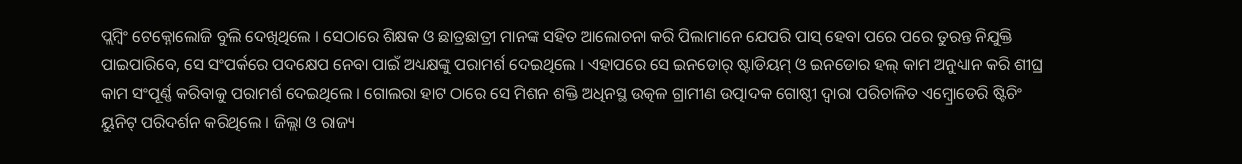ପ୍ଲମ୍ବିଂ ଟେକ୍ନୋଲୋଜି ବୁଲି ଦେଖିଥିଲେ । ସେଠାରେ ଶିକ୍ଷକ ଓ ଛାତ୍ରଛାତ୍ରୀ ମାନଙ୍କ ସହିତ ଆଲୋଚନା କରି ପିଲାମାନେ ଯେପରି ପାସ୍ ହେବା ପରେ ପରେ ତୁରନ୍ତ ନିଯୁକ୍ତି ପାଇପାରିବେ, ସେ ସଂପର୍କରେ ପଦକ୍ଷେପ ନେବା ପାଇଁ ଅଧ୍ୟକ୍ଷଙ୍କୁ ପରାମର୍ଶ ଦେଇଥିଲେ । ଏହାପରେ ସେ ଇନଡୋର୍ ଷ୍ଟାଡିୟମ୍ ଓ ଇନଡୋର ହଲ୍ କାମ ଅନୁଧ୍ୟାନ କରି ଶୀଘ୍ର କାମ ସଂପୂର୍ଣ୍ଣ କରିବାକୁ ପରାମର୍ଶ ଦେଇଥିଲେ । ଗୋଲରା ହାଟ ଠାରେ ସେ ମିଶନ ଶକ୍ତି ଅଧିନସ୍ଥ ଉତ୍କଳ ଗ୍ରାମୀଣ ଉତ୍ପାଦକ ଗୋଷ୍ଠୀ ଦ୍ବାରା ପରିଚାଳିତ ଏମ୍ବ୍ରୋଡେରି ଷ୍ଟିଚିଂ ୟୁନିଟ୍ ପରିଦର୍ଶନ କରିଥିଲେ । ଜିଲ୍ଲା ଓ ରାଜ୍ୟ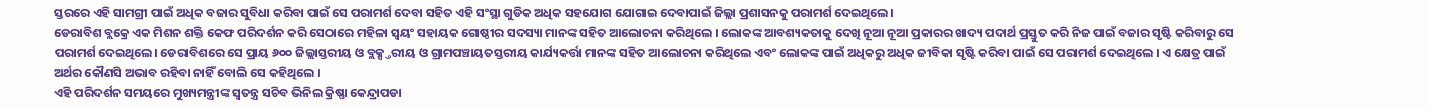ସ୍ତରରେ ଏହି ସାମଗ୍ରୀ ପାଇଁ ଅଧିକ ବଜାର ସୁବିଧା କରିବା ପାଇଁ ସେ ପରାମର୍ଶ ଦେବା ସହିତ ଏହି ସଂସ୍ଥା ଗୁଡିକ ଅଧିକ ସହଯୋଗ ଯୋଗାଇ ଦେବାପାଇଁ ଜିଲ୍ଲା ପ୍ରଶାସନକୁ ପରାମର୍ଶ ଦେଇଥିଲେ।
ଡେରାବିଶ ବ୍ଲକ୍ରେ ଏକ ମିଶନ ଶକ୍ତି କେଫ ପରିଦର୍ଶନ କରି ସେଠାରେ ମହିଳା ସ୍ବୟଂ ସହାୟକ ଗୋଷ୍ଠୀର ସଦସ୍ୟା ମାନଙ୍କ ସହିତ ଆଲୋଚନା କରିଥିଲେ । ଲୋକଙ୍କ ଆବଶ୍ୟକତାକୁ ଦେଖି ନୂଆ ନୂଆ ପ୍ରକାରର ଖାଦ୍ୟ ପଦାର୍ଥ ପ୍ରସ୍ତୁତ କରି ନିଜ ପାଇଁ ବଜାର ସୃଷ୍ଟି କରିବାରୁ ସେ ପରାମର୍ଶ ଦେଇଥିଲେ। ଡେରାବିଶରେ ସେ ପ୍ରାୟ ୬୦୦ ଜିଲ୍ଲାସ୍ତରୀୟ ଓ ବ୍ଲକ୍ସ୍ତରୀୟ ଓ ଗ୍ରାମପଞ୍ଚାୟତସ୍ତରୀୟ କାର୍ଯ୍ୟକର୍ତ୍ତା ମାନଙ୍କ ସହିତ ଆଲୋଚନା କରିଥିଲେ ଏବଂ ଲୋକଙ୍କ ପାଇଁ ଅଧିକରୁ ଅଧିକ ଜୀବିକା ସୃଷ୍ଟି କରିବା ପାଇଁ ସେ ପରାମର୍ଶ ଦେଇଥିଲେ । ଏ କ୍ଷେତ୍ର ପାଇଁ ଅର୍ଥର କୌଣସି ଅଭାବ ରହିବା ନାହିଁ ବୋଲି ସେ କହିଥିଲେ ।
ଏହି ପରିଦର୍ଶନ ସମୟରେ ମୁଖ୍ୟମନ୍ତ୍ରୀଙ୍କ ସ୍ଵତନ୍ତ୍ର ସଚିବ ଭିନିଲ କ୍ରିଷ୍ଣା କେନ୍ଦ୍ରାପଡା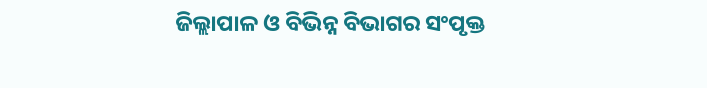ଜିଲ୍ଲାପାଳ ଓ ବିଭିନ୍ନ ବିଭାଗର ସଂପୃକ୍ତ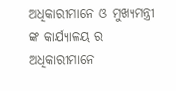ଅଧିକାରୀମାନେ ଓ ମୁଖ୍ୟମନ୍ତ୍ରୀ ଙ୍କ କାର୍ଯ୍ୟାଳୟ ର ଅଧିକାରୀମାନେ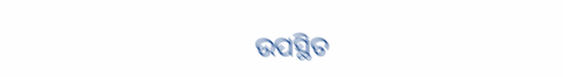ଉପସ୍ଥିତ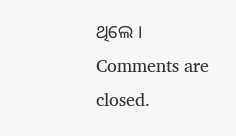ଥିଲେ ।
Comments are closed.